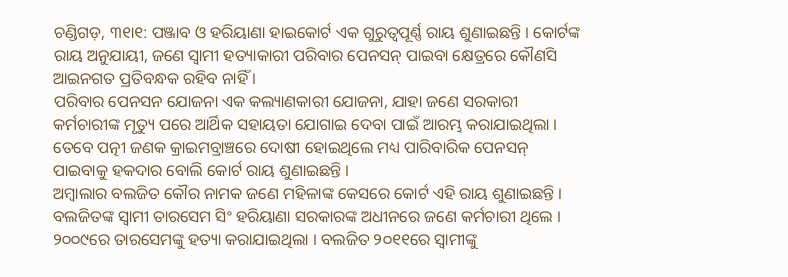ଚଣ୍ଡିଗଡ଼, ୩୧ା୧: ପଞ୍ଜାବ ଓ ହରିୟାଣା ହାଇକୋର୍ଟ ଏକ ଗୁରୁତ୍ୱପୂର୍ଣ୍ଣ ରାୟ ଶୁଣାଇଛନ୍ତି । କୋର୍ଟଙ୍କ ରାୟ ଅନୁଯାୟୀ, ଜଣେ ସ୍ୱାମୀ ହତ୍ୟାକାରୀ ପରିବାର ପେନସନ୍ ପାଇବା କ୍ଷେତ୍ରରେ କୌଣସି ଆଇନଗତ ପ୍ରତିବନ୍ଧକ ରହିବ ନାହିଁ ।
ପରିବାର ପେନସନ ଯୋଜନା ଏକ କଲ୍ୟାଣକାରୀ ଯୋଜନା, ଯାହା ଜଣେ ସରକାରୀ କର୍ମଚାରୀଙ୍କ ମୃତ୍ୟୁ ପରେ ଆର୍ଥିକ ସହାୟତା ଯୋଗାଇ ଦେବା ପାଇଁ ଆରମ୍ଭ କରାଯାଇଥିଲା । ତେବେ ପତ୍ନୀ ଜଣକ କ୍ରାଇମବ୍ରାଞ୍ଚରେ ଦୋଷୀ ହୋଇଥିଲେ ମଧ୍ୟ ପାରିବାରିକ ପେନସନ୍ ପାଇବାକୁ ହକଦାର ବୋଲି କୋର୍ଟ ରାୟ ଶୁଣାଇଛନ୍ତି ।
ଅମ୍ବାଲାର ବଲଜିତ କୌର ନାମକ ଜଣେ ମହିଳାଙ୍କ କେସରେ କୋର୍ଟ ଏହି ରାୟ ଶୁଣାଇଛନ୍ତି । ବଲଜିତଙ୍କ ସ୍ୱାମୀ ତାରସେମ ସିଂ ହରିୟାଣା ସରକାରଙ୍କ ଅଧୀନରେ ଜଣେ କର୍ମଚାରୀ ଥିଲେ । ୨୦୦୯ରେ ତାରସେମଙ୍କୁ ହତ୍ୟା କରାଯାଇଥିଲା । ବଲଜିତ ୨୦୧୧ରେ ସ୍ୱାମୀଙ୍କୁ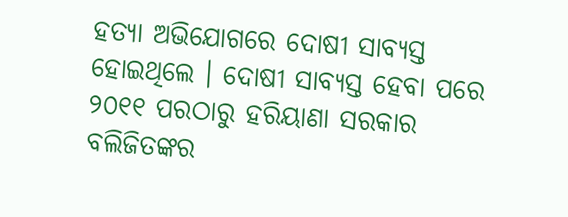ହତ୍ୟା ଅଭିଯୋଗରେ ଦୋଷୀ ସାବ୍ୟସ୍ତ ହୋଇଥିଲେ । ଦୋଷୀ ସାବ୍ୟସ୍ତ ହେବା ପରେ ୨୦୧୧ ପରଠାରୁ ହରିୟାଣା ସରକାର ବଲିଜିତଙ୍କର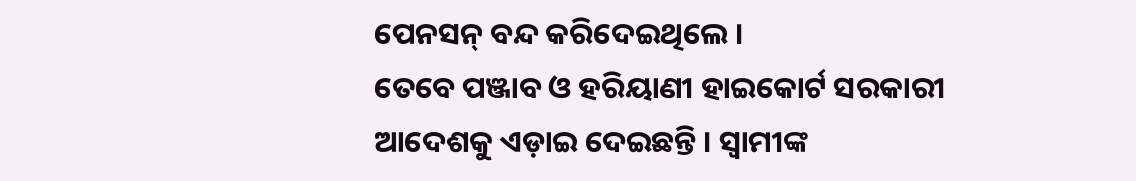ପେନସନ୍ ବନ୍ଦ କରିଦେଇଥିଲେ ।
ତେବେ ପଞ୍ଜାବ ଓ ହରିୟାଣୀ ହାଇକୋର୍ଟ ସରକାରୀ ଆଦେଶକୁ ଏଡ଼ାଇ ଦେଇଛନ୍ତି । ସ୍ୱାମୀଙ୍କ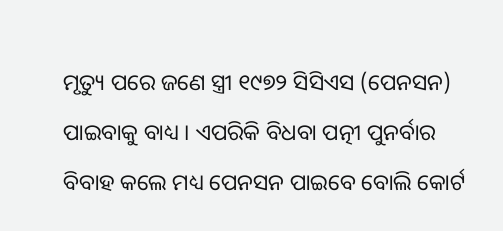ମୃତ୍ୟୁ ପରେ ଜଣେ ସ୍ତ୍ରୀ ୧୯୭୨ ସିସିଏସ (ପେନସନ) ପାଇବାକୁ ବାଧ୍ୟ । ଏପରିକି ବିଧବା ପତ୍ନୀ ପୁନର୍ବାର ବିବାହ କଲେ ମଧ୍ୟ ପେନସନ ପାଇବେ ବୋଲି କୋର୍ଟ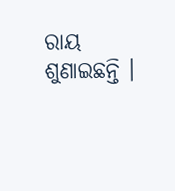ରାୟ ଶୁଣାଇଛନ୍ତି ।